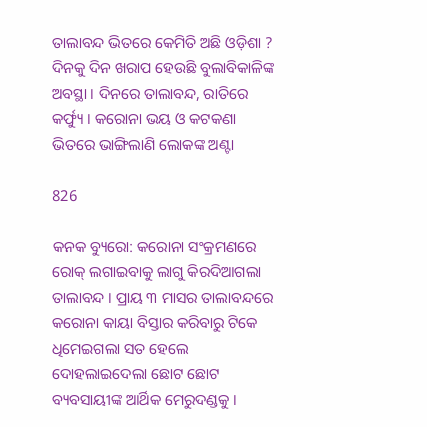ତାଲାବନ୍ଦ ଭିତରେ କେମିତି ଅଛି ଓଡ଼ିଶା ? ଦିନକୁ ଦିନ ଖରାପ ହେଉଛି ବୁଲାବିକାଳିଙ୍କ ଅବସ୍ଥା । ଦିନରେ ତାଲାବନ୍ଦ, ରାତିରେ କର୍ଫ୍ୟୁ । କରୋନା ଭୟ ଓ କଟକଣା ଭିତରେ ଭାଙ୍ଗିଲାଣି ଲୋକଙ୍କ ଅଣ୍ଟା

826

କନକ ବ୍ୟୁରୋ: କରୋନା ସଂକ୍ରମଣରେ ରୋକ୍ ଲଗାଇବାକୁ ଲାଗୁ କିରଦିଆଗଲା ତାଲାବନ୍ଦ । ପ୍ରାୟ ୩ ମାସର ତାଲାବନ୍ଦରେ କରୋନା କାୟା ବିସ୍ତାର କରିବାରୁ ଟିକେ ଧିମେଇଗଲା ସତ ହେଲେ ଦୋହଲାଇଦେଲା ଛୋଟ ଛୋଟ ବ୍ୟବସାୟୀଙ୍କ ଆର୍ଥିକ ମେରୁଦଣ୍ଡକୁ ।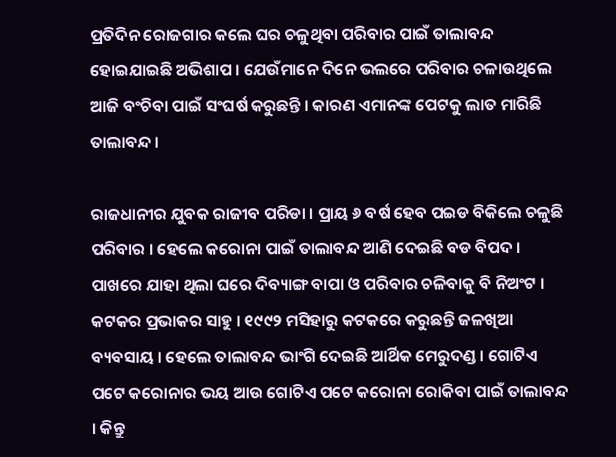ପ୍ରତିଦିନ ରୋଜଗାର କଲେ ଘର ଚଳୁଥିବା ପରିବାର ପାଇଁ ତାଲାବନ୍ଦ ହୋଇଯାଇଛି ଅଭିଶାପ । ଯେଉଁମାନେ ଦିନେ ଭଲରେ ପରିବାର ଚଳାଉଥିଲେ ଆଜି ବଂଚିବା ପାଇଁ ସଂଘର୍ଷ କରୁଛନ୍ତି । କାରଣ ଏମାନଙ୍କ ପେଟକୁ ଲାତ ମାରିଛି ତାଲାବନ୍ଦ ।

ରାଜଧାନୀର ଯୁବକ ରାଜୀବ ପରିଡା । ପ୍ରାୟ ୬ ବର୍ଷ ହେବ ପଇଡ ବିକିଲେ ଚଳୁଛି ପରିବାର । ହେଲେ କରୋନା ପାଇଁ ତାଲାବନ୍ଦ ଆଣି ଦେଇଛି ବଡ ବିପଦ । ପାଖରେ ଯାହା ଥିଲା ଘରେ ଦିବ୍ୟାଙ୍ଗ ବାପା ଓ ପରିବାର ଚଳିବାକୁ ବି ନିଅଂଟ । କଟକର ପ୍ରଭାକର ସାହୁ । ୧୯୯୨ ମସିହାରୁ କଟକରେ କରୁଛନ୍ତି ଜଳଖିଆ ବ୍ୟବସାୟ । ହେଲେ ତାଲାବନ୍ଦ ଭାଂଗି ଦେଇଛି ଆର୍ଥିକ ମେରୁଦଣ୍ଡ । ଗୋଟିଏ ପଟେ କରୋନାର ଭୟ ଆଉ ଗୋଟିଏ ପଟେ କରୋନା ରୋକିବା ପାଇଁ ତାଲାବନ୍ଦ । କିନ୍ତୁ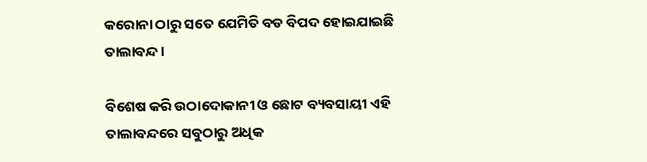କରୋନା ଠାରୁ ସତେ ଯେମିତି ବଡ ବିପଦ ହୋଇଯାଇଛି ତାଲାବନ୍ଦ ।

ବିଶେଷ କରି ଉଠାଦୋକାନୀ ଓ ଛୋଟ ବ୍ୟବସାୟୀ ଏହି ତାଲାବନ୍ଦରେ ସବୁଠାରୁ ଅଧିକ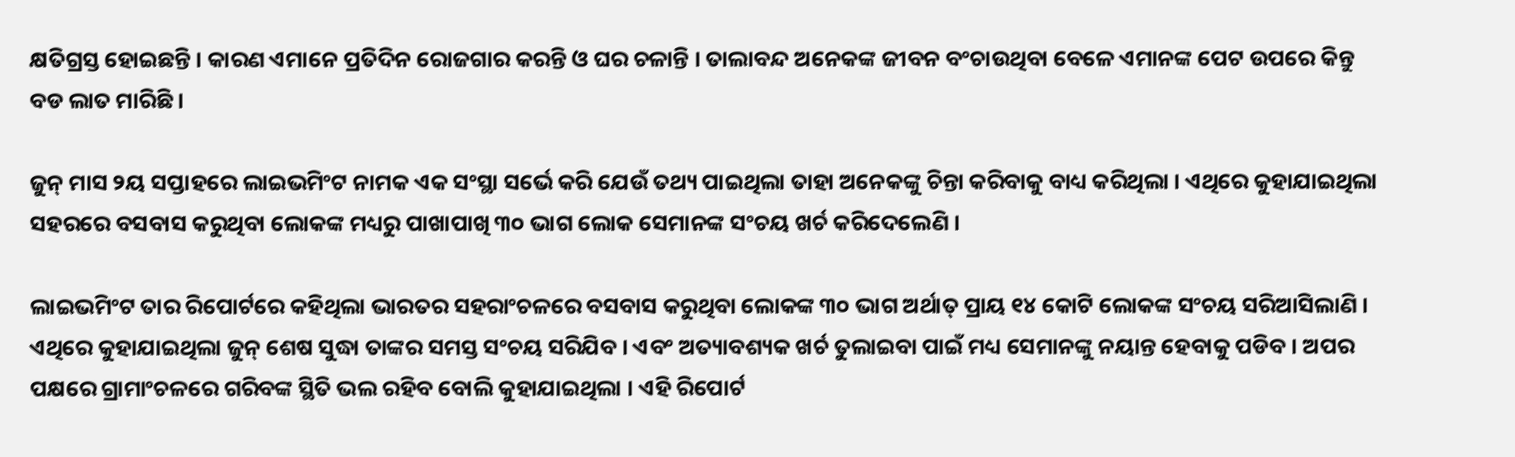କ୍ଷତିଗ୍ରସ୍ତ ହୋଇଛନ୍ତି । କାରଣ ଏମାନେ ପ୍ରତିଦିନ ରୋଜଗାର କରନ୍ତି ଓ ଘର ଚଳାନ୍ତି । ତାଲାବନ୍ଦ ଅନେକଙ୍କ ଜୀବନ ବଂଚାଉଥିବା ବେଳେ ଏମାନଙ୍କ ପେଟ ଉପରେ କିନ୍ତୁ ବଡ ଲାତ ମାରିଛି ।

ଜୁନ୍ ମାସ ୨ୟ ସପ୍ତାହରେ ଲାଇଭମିଂଟ ନାମକ ଏକ ସଂସ୍ଥା ସର୍ଭେ କରି ଯେଉଁ ତଥ୍ୟ ପାଇଥିଲା ତାହା ଅନେକଙ୍କୁ ଚିନ୍ତା କରିବାକୁ ବାଧ୍ୟ କରିଥିଲା । ଏଥିରେ କୁହାଯାଇଥିଲା ସହରରେ ବସବାସ କରୁଥିବା ଲୋକଙ୍କ ମଧ୍ୟରୁ ପାଖାପାଖି ୩୦ ଭାଗ ଲୋକ ସେମାନଙ୍କ ସଂଚୟ ଖର୍ଚ କରିଦେଲେଣି ।

ଲାଇଭମିଂଟ ତାର ରିପୋର୍ଟରେ କହିଥିଲା ଭାରତର ସହରାଂଚଳରେ ବସବାସ କରୁଥିବା ଲୋକଙ୍କ ୩୦ ଭାଗ ଅର୍ଥାତ୍ ପ୍ରାୟ ୧୪ କୋଟି ଲୋକଙ୍କ ସଂଚୟ ସରିଆସିଲାଣି । ଏଥିରେ କୁହାଯାଇଥିଲା ଜୁନ୍ ଶେଷ ସୁଦ୍ଧା ତାଙ୍କର ସମସ୍ତ ସଂଚୟ ସରିଯିବ । ଏବଂ ଅତ୍ୟାବଶ୍ୟକ ଖର୍ଚ ତୁଲାଇବା ପାଇଁ ମଧ୍ୟ ସେମାନଙ୍କୁ ନୟାନ୍ତ ହେବାକୁ ପଡିବ । ଅପର ପକ୍ଷରେ ଗ୍ରାମାଂଚଳରେ ଗରିବଙ୍କ ସ୍ଥିତି ଭଲ ରହିବ ବୋଲି କୁହାଯାଇଥିଲା । ଏହି ରିପୋର୍ଟ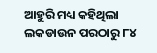ଆହୁରି ମଧ୍ୟ କହିଥିଲା ଲକଡାଉନ ପରଠାରୁ ୮୪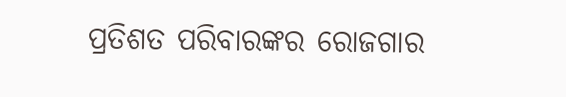ପ୍ରତିଶତ ପରିବାରଙ୍କର ରୋଜଗାର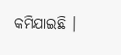କମିଯାଇଛି ।